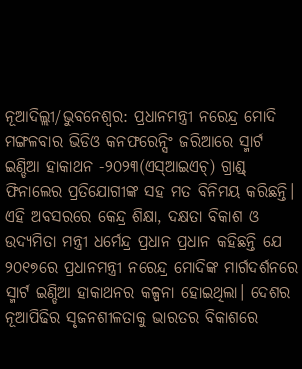ନୂଆଦିଲ୍ଲୀ/ଭୁବନେଶ୍ୱର: ପ୍ରଧାନମନ୍ତ୍ରୀ ନରେନ୍ଦ୍ର ମୋଦି ମଙ୍ଗଳବାର ଭିଡିଓ କନଫରେନ୍ସିଂ ଜରିଆରେ ସ୍ମାର୍ଟ ଇଣ୍ଡିଆ ହାକାଥନ -୨୦୨୩(ଏସ୍ଆଇଏଚ୍) ଗ୍ରାଣ୍ଡ୍ ଫିନାଲେର ପ୍ରତିଯୋଗୀଙ୍କ ସହ ମତ ବିନିମୟ କରିଛନ୍ତି।
ଏହି ଅବସରରେ କେନ୍ଦ୍ର ଶିକ୍ଷା, ଦକ୍ଷତା ବିକାଶ ଓ ଉଦ୍ୟମିତା ମନ୍ତ୍ରୀ ଧର୍ମେନ୍ଦ୍ର ପ୍ରଧାନ ପ୍ରଧାନ କହିଛନ୍ତି ଯେ ୨୦୧୭ରେ ପ୍ରଧାନମନ୍ତ୍ରୀ ନରେନ୍ଦ୍ର ମୋଦିଙ୍କ ମାର୍ଗଦର୍ଶନରେ ସ୍ମାର୍ଟ ଇଣ୍ଡିଆ ହାକାଥନର କଳ୍ପନା ହୋଇଥିଲା। ଦେଶର ନୂଆପିଢିର ସୃଜନଶୀଳତାକୁ ଭାରତର ବିକାଶରେ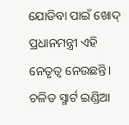ଯୋଡିବା ପାଇଁ ଖୋଦ୍ ପ୍ରଧାନମନ୍ତ୍ରୀ ଏହି ନେତୃତ୍ୱ ନେଉଛନ୍ତି। ଚଳିତ ସ୍ମାର୍ଟ ଇଣ୍ଡିଆ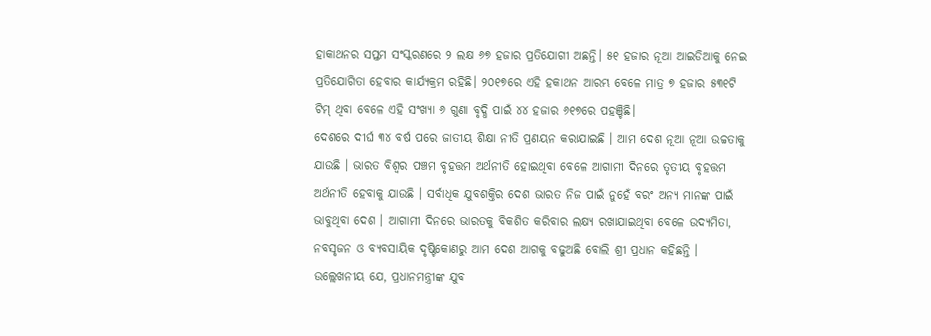ହାକାଥନର ସପ୍ତମ ସଂସ୍କରଣରେ ୨ ଲକ୍ଷ ୬୭ ହଜାର ପ୍ରତିଯୋଗୀ ଅଛନ୍ତି। ୫୧ ହଜାର ନୂଆ ଆଇଡିଆକୁ ନେଇ ପ୍ରତିଯୋଗିତା ହେବାର କାର୍ଯ୍ୟକ୍ରମ ରହିଛି। ୨୦୧୭ରେ ଏହି ହକାଥନ ଆରମ୍ଭ ବେଳେ ମାତ୍ର ୭ ହଜାର ୫୩୧ଟି ଟିମ୍ ଥିବା ବେଳେ ଏହି ସଂଖ୍ୟା ୬ ଗୁଣା ବୃଦ୍ଧି ପାଇଁ ୪୪ ହଜାର ୬୧୭ରେ ପହଞ୍ଚିଛି।
ଦେଶରେ ଦୀର୍ଘ ୩୪ ବର୍ଷ ପରେ ଜାତୀୟ ଶିକ୍ଷା ନୀତି ପ୍ରଣୟନ କରାଯାଇଛି । ଆମ ଦେଶ ନୂଆ ନୂଆ ଉଚ୍ଚତାକୁ ଯାଉଛି । ଭାରତ ବିଶ୍ୱର ପଞ୍ଚମ ବୃହତ୍ତମ ଅର୍ଥନୀତି ହୋଇଥିବା ବେଳେ ଆଗାମୀ ଦିନରେ ତୃତୀୟ ବୃହତ୍ତମ ଅର୍ଥନୀତି ହେବାକୁ ଯାଉଛି । ସର୍ବାଧିକ ଯୁବଶକ୍ତିର ଦେଶ ଭାରତ ନିଜ ପାଇଁ ନୁହେଁ ବରଂ ଅନ୍ୟ ମାନଙ୍କ ପାଇଁ ଭାବୁଥିବା ଦେଶ । ଆଗାମୀ ଦିନରେ ଭାରତକୁ ବିକଶିତ କରିବାର ଲକ୍ଷ୍ୟ ରଖାଯାଇଥିବା ବେଳେ ଉଦ୍ୟମିତା, ନବସୃଜନ ଓ ବ୍ୟବସାୟିକ ଦୃଷ୍ଟିକୋଣରୁ ଆମ ଦେଶ ଆଗକୁ ବଢୁଅଛି ବୋଲି ଶ୍ରୀ ପ୍ରଧାନ କହିଛନ୍ତି ।
ଉଲ୍ଲେଖନୀୟ ଯେ, ପ୍ରଧାନମନ୍ତ୍ରୀଙ୍କ ଯୁବ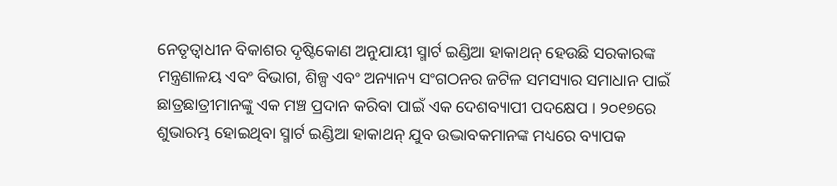ନେତୃତ୍ୱାଧୀନ ବିକାଶର ଦୃଷ୍ଟିକୋଣ ଅନୁଯାୟୀ ସ୍ମାର୍ଟ ଇଣ୍ଡିଆ ହାକାଥନ୍ ହେଉଛି ସରକାରଙ୍କ ମନ୍ତ୍ରଣାଳୟ ଏବଂ ବିଭାଗ, ଶିଳ୍ପ ଏବଂ ଅନ୍ୟାନ୍ୟ ସଂଗଠନର ଜଟିଳ ସମସ୍ୟାର ସମାଧାନ ପାଇଁ ଛାତ୍ରଛାତ୍ରୀମାନଙ୍କୁ ଏକ ମଞ୍ଚ ପ୍ରଦାନ କରିବା ପାଇଁ ଏକ ଦେଶବ୍ୟାପୀ ପଦକ୍ଷେପ । ୨୦୧୭ରେ ଶୁଭାରମ୍ଭ ହୋଇଥିବା ସ୍ମାର୍ଟ ଇଣ୍ଡିଆ ହାକାଥନ୍ ଯୁବ ଉଦ୍ଭାବକମାନଙ୍କ ମଧ୍ୟରେ ବ୍ୟାପକ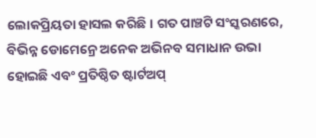ଲୋକପ୍ରିୟତା ହାସଲ କରିଛି। ଗତ ପାଞ୍ଚଟି ସଂସ୍କରଣରେ, ବିଭିନ୍ନ ଡୋମେନ୍ରେ ଅନେକ ଅଭିନବ ସମାଧାନ ଉଭା ହୋଇଛି ଏବଂ ପ୍ରତିଷ୍ଠିତ ଷ୍ଟାର୍ଟଅପ୍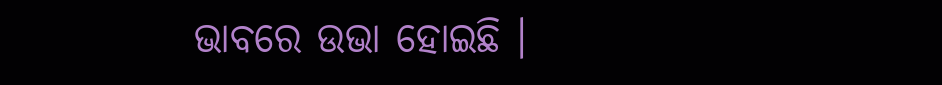ଭାବରେ ଉଭା ହୋଇଛି ।